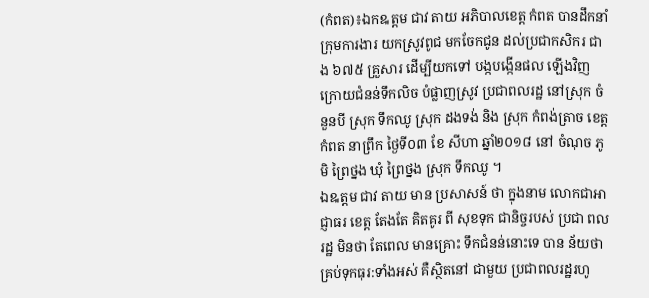(កំពត)៖ឯកឩត្តម ជាវ តាយ អភិបាលខេត្ត កំពត បានដឹកនាំ ក្រុមការងារ យកស្រូវពូជ មកចែកជូន ដល់ប្រជាកសិករ ជាង ៦៧៥ គ្រួសារ ដើម្បីយកទៅ បង្កបង្កើនផល ឡើងវិញ ក្រោយជំនន់ទឹកលិច បំផ្លាញស្រូវ ប្រជាពលរដ្ឋ នៅស្រុក ចំនួនបី ស្រុក ទឹកឈូ ស្រុក ដងទង់ និង ស្រុក កំពង់ត្រាច ខេត្ត កំពត នាព្រឹក ថ្ងៃទី០៣ ខែ សីហា ឆ្នាំ២០១៨ នៅ ចំណុច ភូមិ ព្រៃថ្នង ឃុំ ព្រៃថ្នង ស្រុក ទឹកឈូ ។
ឯឩត្តម ជាវ តាយ មាន ប្រសាសន៍ ថា ក្នុងនាម លោកជាអាជ្ញាធរ ខេត្ត តែងតែ គិតគូរ ពី សុខទុក ជានិច្ចរបស់ ប្រជា ពលរដ្ឋ មិនថា តែពេល មានគ្រោះ ទឹកជំនន់នោះទេ បាន ន័យថា គ្រប់ទុកធុរ:ទាំងអស់ គឺស្ថិតនៅ ជាមួយ ប្រជាពលរដ្ឋរហូ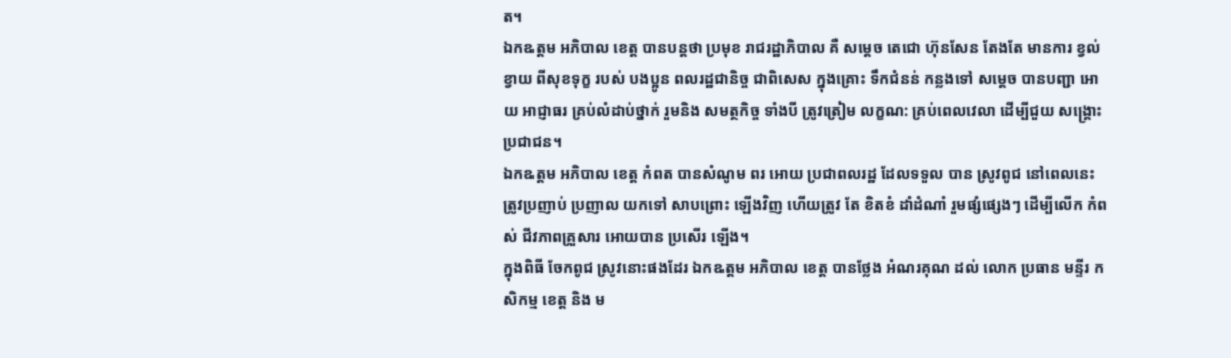ត។
ឯកឩត្តម អភិបាល ខេត្ត បានបន្តថា ប្រមុខ រាជរដ្ឋាភិបាល គឺ សម្តេច តេជោ ហ៊ុនសែន តែងតែ មានការ ខ្វល់ខ្វាយ ពីសុខទុក្ខ របស់ បងប្អូន ពលរដ្ឋជានិច្ច ជាពិសេស ក្នុងគ្រោះ ទឹកជំនន់ កន្លងទៅ សម្តេច បានបញ្ជា អោយ អាជ្ញាធរ គ្រប់លំដាប់ថ្នាក់ រួមនិង សមត្ថកិច្ច ទាំងបី ត្រូវត្រៀម លក្ខណ: គ្រប់ពេលវេលា ដើម្បីជួយ សង្គ្រោះ ប្រជាជន។
ឯកឩត្តម អភិបាល ខេត្ត កំពត បានសំណូម ពរ អោយ ប្រជាពលរដ្ឋ ដែលទទួល បាន ស្រូវពូជ នៅពេលនេះ ត្រូវប្រញាប់ ប្រញាល យកទៅ សាបព្រោះ ឡើងវិញ ហើយត្រូវ តែ ខិតខំ ដាំដំណាំ រួមផ្សំផ្សេងៗ ដើម្បីលើក កំពស់ ជីវភាពគ្រួសារ អោយបាន ប្រសើរ ឡើង។
ក្នុងពិធី ចែកពូជ ស្រូវនោះផងដែរ ឯកឩត្តម អភិបាល ខេត្ត បានថ្លែង អំណរគុណ ដល់ លោក ប្រធាន មន្ទីរ កសិកម្ម ខេត្ត និង ម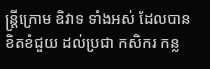ន្ត្រីក្រោម ឧិវាទ ទាំងអស់ ដែលបាន ខិតខំជួយ ដល់ប្រជា កសិករ កន្ល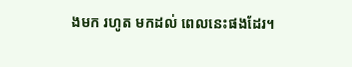ងមក រហូត មកដល់ ពេលនេះផងដែរ។